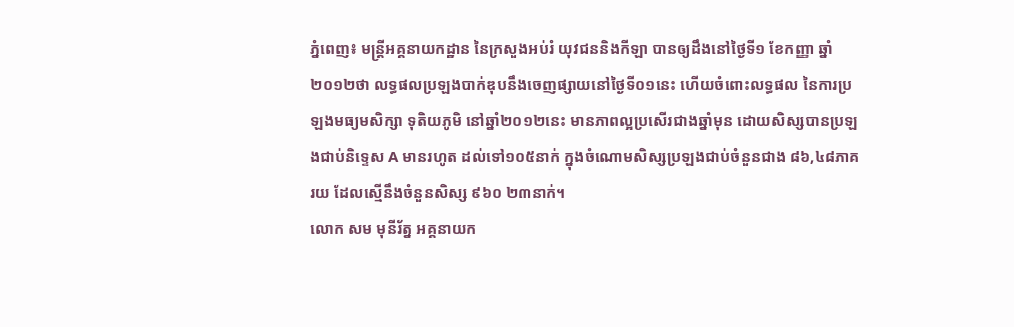ភ្នំពេញ៖ មន្ត្រីអគ្គនាយកដ្ឋាន នៃក្រសួងអប់រំ យុវជននិងកីឡា បានឲ្យដឹងនៅថ្ងៃទី១ ខែកញ្ញា ឆ្នាំ២០១២ថា លទ្ធផលប្រឡងបាក់ឌុបនឹងចេញផ្សាយនៅថ្ងៃទី០១នេះ ហើយចំពោះលទ្ធផល នៃការប្រឡងមធ្យមសិក្សា ទុតិយភូមិ នៅឆ្នាំ២០១២នេះ មានភាពល្អប្រសើរជាងឆ្នាំមុន ដោយសិស្សបានប្រឡងជាប់និទ្ទេស A មានរហូត ដល់ទៅ១០៥នាក់ ក្នុងចំណោមសិស្សប្រឡងជាប់ចំនួនជាង ៨៦,៤៨ភាគរយ ដែលស្មើនឹងចំនួនសិស្ស ៩៦០ ២៣នាក់។
លោក សម មុនីរ័ត្ន អគ្គនាយក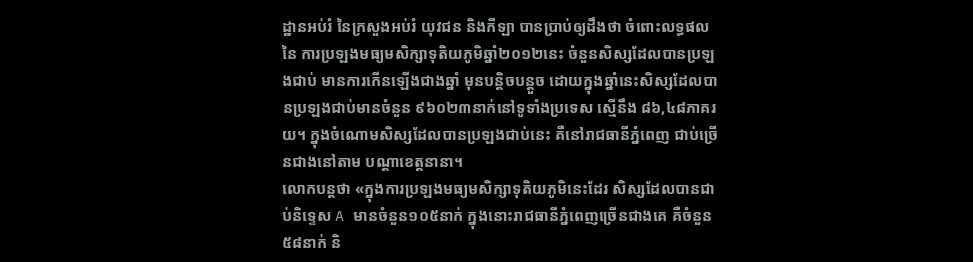ដ្ឋានអប់រំ នៃក្រសួងអប់រំ យុវជន និងកីឡា បានប្រាប់ឲ្យដឹងថា ចំពោះលទ្ធផល នៃ ការប្រឡងមធ្យមសិក្សាទុតិយភូមិឆ្នាំ២០១២នេះ ចំនួនសិស្សដែលបានប្រឡងជាប់ មានការកើនឡើងជាងឆ្នាំ មុនបន្តិចបន្តួច ដោយក្នុងឆ្នាំនេះសិស្សដែលបានប្រឡងជាប់មានចំនួន ៩៦០២៣នាក់នៅទូទាំងប្រទេស ស្មើនឹង ៨៦,៤៨ភាគរយ។ ក្នុងចំណោមសិស្សដែលបានប្រឡងជាប់នេះ គឺនៅរាជធានីភ្នំពេញ ជាប់ច្រើនជាងនៅតាម បណ្តាខេត្តនានា។
លោកបន្តថា «ក្នុងការប្រឡងមធ្យមសិក្សាទុតិយភូមិនេះដែរ សិស្សដែលបានជាប់និទ្ទេស A មានចំនួន១០៥នាក់ ក្នុងនោះរាជធានីភ្នំពេញច្រើនជាងគេ គឺចំនួន៥៨នាក់ និ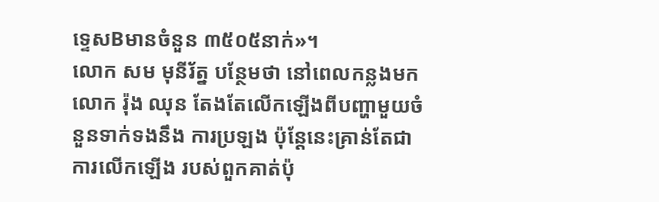ទ្ទេសBមានចំនួន ៣៥០៥នាក់»។
លោក សម មុនីរ័ត្ន បន្ថែមថា នៅពេលកន្លងមក លោក រ៉ុង ឈុន តែងតែលើកឡើងពីបញ្ហាមួយចំនួនទាក់ទងនឹង ការប្រឡង ប៉ុន្តែនេះគ្រាន់តែជាការលើកឡើង របស់ពួកគាត់ប៉ុ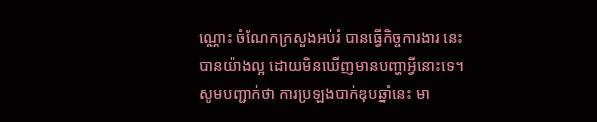ណ្ណោះ ចំណែកក្រសួងអប់រំ បានធ្វើកិច្ចការងារ នេះ បានយ៉ាងល្អ ដោយមិនឃើញមានបញ្ហាអ្វីនោះទេ។
សូមបញ្ជាក់ថា ការប្រឡងបាក់ឌុបឆ្នាំនេះ មា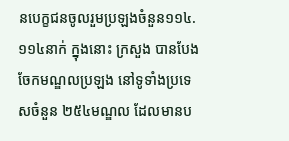នបេក្ខជនចូលរួមប្រឡងចំនួន១១៤.១១៤នាក់ ក្នុងនោះ ក្រសួង បានបែងចែកមណ្ឌលប្រឡង នៅទូទាំងប្រទេសចំនួន ២៥៤មណ្ឌល ដែលមានប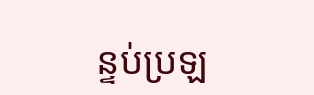ន្ទប់ប្រឡ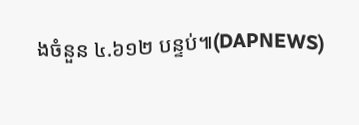ងចំនួន ៤.៦១២ បន្ទប់៕(DAPNEWS)